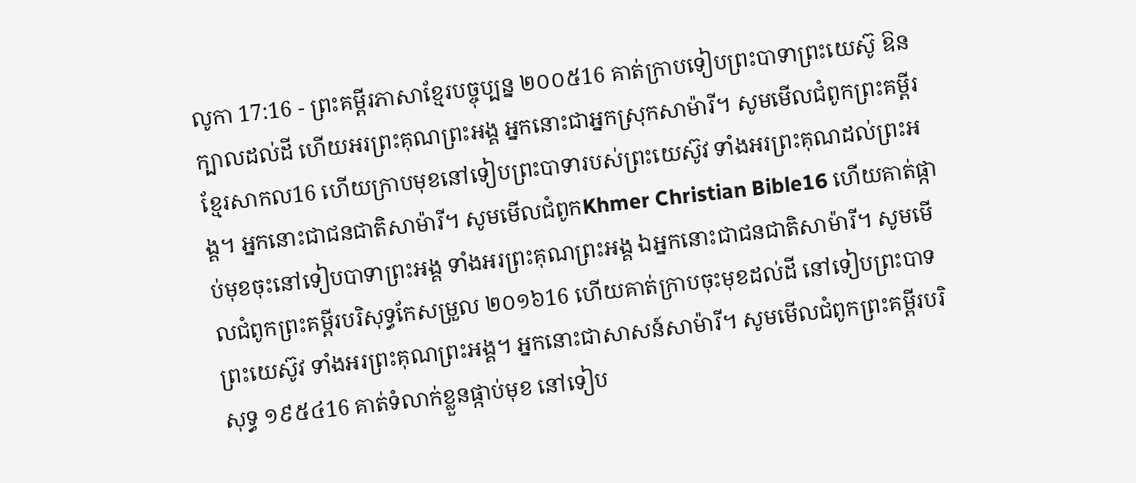លូកា 17:16 - ព្រះគម្ពីរភាសាខ្មែរបច្ចុប្បន្ន ២០០៥16 គាត់ក្រាបទៀបព្រះបាទាព្រះយេស៊ូ ឱនក្បាលដល់ដី ហើយអរព្រះគុណព្រះអង្គ អ្នកនោះជាអ្នកស្រុកសាម៉ារី។ សូមមើលជំពូកព្រះគម្ពីរខ្មែរសាកល16 ហើយក្រាបមុខនៅទៀបព្រះបាទារបស់ព្រះយេស៊ូវ ទាំងអរព្រះគុណដល់ព្រះអង្គ។ អ្នកនោះជាជនជាតិសាម៉ារី។ សូមមើលជំពូកKhmer Christian Bible16 ហើយគាត់ផ្កាប់មុខចុះនៅទៀបបាទាព្រះអង្គ ទាំងអរព្រះគុណព្រះអង្គ ឯអ្នកនោះជាជនជាតិសាម៉ារី។ សូមមើលជំពូកព្រះគម្ពីរបរិសុទ្ធកែសម្រួល ២០១៦16 ហើយគាត់ក្រាបចុះមុខដល់ដី នៅទៀបព្រះបាទព្រះយេស៊ូវ ទាំងអរព្រះគុណព្រះអង្គ។ អ្នកនោះជាសាសន៍សាម៉ារី។ សូមមើលជំពូកព្រះគម្ពីរបរិសុទ្ធ ១៩៥៤16 គាត់ទំលាក់ខ្លួនផ្កាប់មុខ នៅទៀប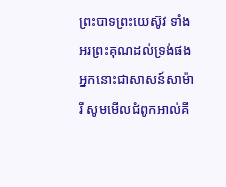ព្រះបាទព្រះយេស៊ូវ ទាំងអរព្រះគុណដល់ទ្រង់ផង អ្នកនោះជាសាសន៍សាម៉ារី សូមមើលជំពូកអាល់គី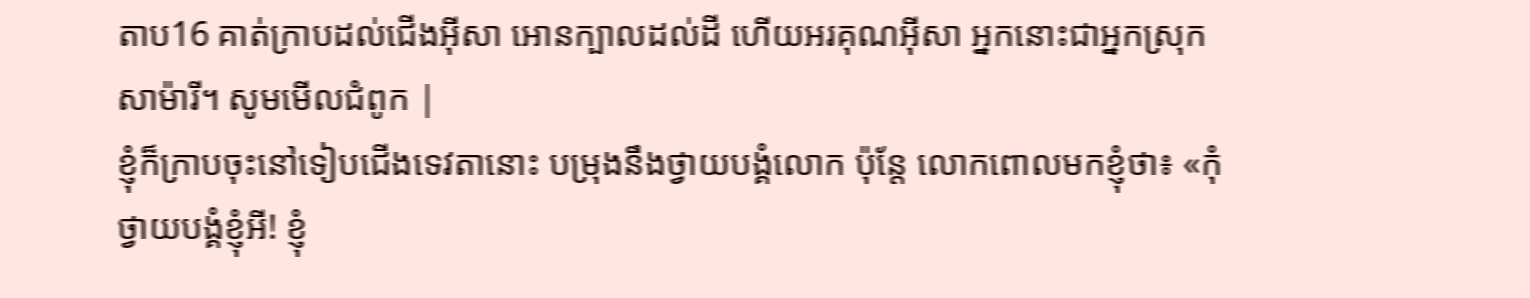តាប16 គាត់ក្រាបដល់ជើងអ៊ីសា អោនក្បាលដល់ដី ហើយអរគុណអ៊ីសា អ្នកនោះជាអ្នកស្រុកសាម៉ារី។ សូមមើលជំពូក |
ខ្ញុំក៏ក្រាបចុះនៅទៀបជើងទេវតានោះ បម្រុងនឹងថ្វាយបង្គំលោក ប៉ុន្តែ លោកពោលមកខ្ញុំថា៖ «កុំថ្វាយបង្គំខ្ញុំអី! ខ្ញុំ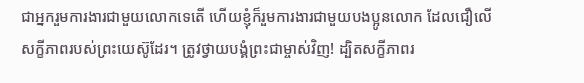ជាអ្នករួមការងារជាមួយលោកទេតើ ហើយខ្ញុំក៏រួមការងារជាមួយបងប្អូនលោក ដែលជឿលើសក្ខីភាពរបស់ព្រះយេស៊ូដែរ។ ត្រូវថ្វាយបង្គំព្រះជាម្ចាស់វិញ! ដ្បិតសក្ខីភាពរ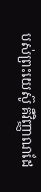បស់ព្រះយេស៊ូ គឺវិញ្ញាណដែ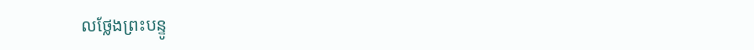លថ្លែងព្រះបន្ទូ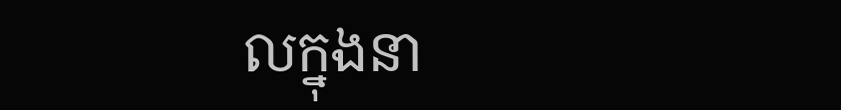លក្នុងនា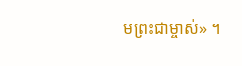មព្រះជាម្ចាស់» ។